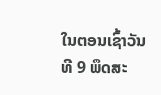ໃນຕອນເຊົ້າວັນທີ 9 ພຶດສະ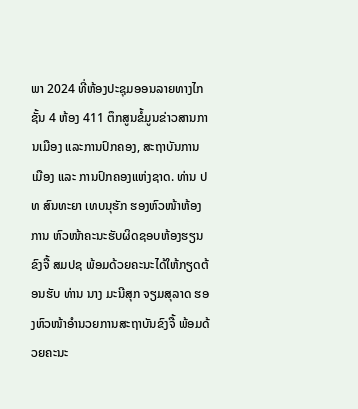ພາ 2024 ທີ່ຫ້ອງປະຊຸມອອນລາຍທາງໄກຊັ້ນ 4 ຫ້ອງ 411 ຕຶກສູນຂໍ້ມູນຂ່າວສານການເມືອງ ແລະການປົກຄອງ, ສະຖາບັນການເມືອງ ແລະ ການປົກຄອງແຫ່ງຊາດ. ທ່ານ ປທ ສົນທະຍາ ເທບນຸຮັກ ຮອງຫົວໜ້າຫ້ອງການ ຫົວໜ້າຄະນະຮັບຜິດຊອບຫ້ອງຮຽນຂົງຈື້ ສມປຊ ພ້ອມດ້ວຍຄະນະໄດ້ໃຫ້ກຽດຕ້ອນຮັບ ທ່ານ ນາງ ມະນີສຸກ ຈຽມສຸລາດ ຮອງຫົວໜ້າອໍານວຍການສະຖາບັນຂົງຈື້ ພ້ອມດ້ວຍຄະນະ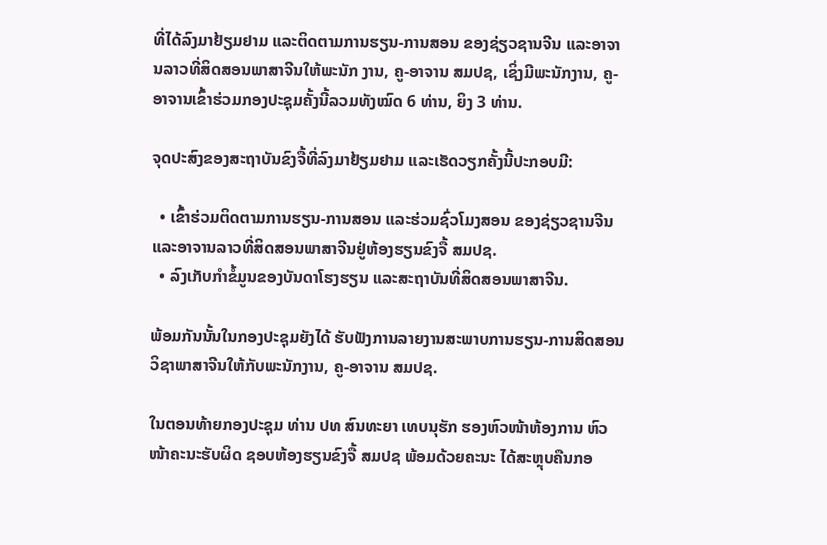ທີ່ໄດ້ລົງມາຢ້ຽມຢາມ ແລະຕິດຕາມການຮຽນ-ການສອນ ຂອງຊ່ຽວຊານຈີນ ແລະອາຈານລາວທີ່ສິດສອນພາສາຈີນໃຫ້ພະນັກ ງານ, ຄູ-ອາຈານ ສມປຊ, ເຊິ່ງມີພະນັກງານ, ຄູ-ອາຈານເຂົ້າຮ່ວມກອງປະຊຸມຄັ້ງນີ້ລວມທັງໝົດ 6 ທ່ານ, ຍິງ 3 ທ່ານ.

ຈຸດປະສົງຂອງສະຖາບັນຂົງຈື້ທີ່ລົງມາຢ້ຽມຢາມ ແລະເຮັດວຽກຄັ້ງນີ້ປະກອບມີ:

  • ເຂົ້າຮ່ວມຕິດຕາມການຮຽນ-ການສອນ ແລະຮ່ວມຊົ່ວໂມງສອນ ຂອງຊ່ຽວຊານຈີນ ແລະອາຈານລາວທີ່ສິດສອນພາສາຈີນຢູ່ຫ້ອງຮຽນຂົງຈື້ ສມປຊ.
  • ລົງເກັບກໍາຂໍ້ມູນຂອງບັນດາໂຮງຮຽນ ແລະສະຖາບັນທີ່ສິດສອນພາສາຈີນ.

ພ້ອມກັນນັ້ນໃນກອງປະຊຸມຍັງໄດ້ ຮັບຟັງການລາຍງານສະພາບການຮຽນ-ການສິດສອນ ວິຊາພາສາຈີນໃຫ້ກັບພະນັກງານ, ຄູ-ອາຈານ ສມປຊ.

ໃນຕອນທ້າຍກອງປະຊຸມ ທ່ານ ປທ ສົນທະຍາ ເທບນຸຮັກ ຮອງຫົວໜ້າຫ້ອງການ ຫົວໜ້າຄະນະຮັບຜິດ ຊອບຫ້ອງຮຽນຂົງຈື້ ສມປຊ ພ້ອມດ້ວຍຄະນະ ໄດ້ສະຫຼຸບຄືນກອ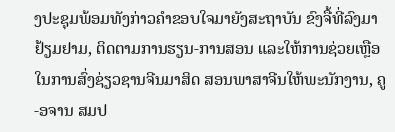ງປະຊຸມພ້ອມທັງກ່າວຄໍາຂອບໃຈມາຍັງສະຖາບັນ ຂົງຈື້ທີ່ລົງມາຢ້ຽມຢາມ, ຕິດຕາມການຮຽນ-ການສອນ ແລະໃຫ້ການຊ່ວຍເຫຼືອໃນການສົ່ງຊ່ຽວຊານຈີນມາສິດ ສອນພາສາຈີນໃຫ້ພະນັກງານ, ຄູ-ອຈານ ສມປ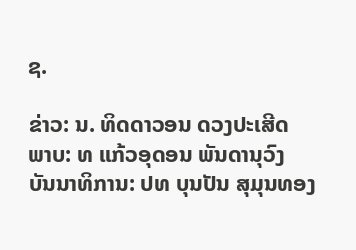ຊ.

ຂ່າວ: ນ. ທິດດາວອນ ດວງປະເສີດ
ພາບ: ທ ແກ້ວອຸດອນ ພັນດານຸວົງ
ບັນນາທິການ: ປທ ບຸນປັນ ສຸມຸນທອງ